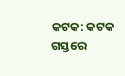କଟକ: କଟକ ଗସ୍ତରେ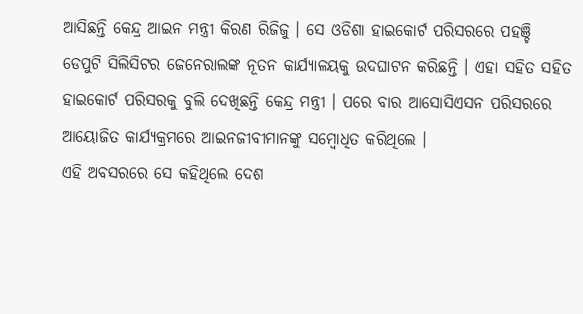ଆସିଛନ୍ତି କେନ୍ଦ୍ର ଆଇନ ମନ୍ତ୍ରୀ କିରଣ ରିଜିଜୁ । ସେ ଓଡିଶା ହାଇକୋର୍ଟ ପରିସରରେ ପହଞ୍ଚି ଡେପୁଟି ସିଲିସିଟର ଜେନେରାଲଙ୍କ ନୂତନ କାର୍ଯ୍ୟାଳୟକୁ ଉଦଘାଟନ କରିଛନ୍ତି । ଏହା ସହିତ ସହିତ ହାଇକୋର୍ଟ ପରିସରକୁ ବୁଲି ଦେଖିଛନ୍ତି କେନ୍ଦ୍ର ମନ୍ତ୍ରୀ । ପରେ ବାର ଆସୋସିଏସନ ପରିସରରେ ଆୟୋଜିତ କାର୍ଯ୍ୟକ୍ରମରେ ଆଇନଜୀବୀମାନଙ୍କୁ ସମ୍ବୋଧିତ କରିଥିଲେ ।
ଏହି ଅବସରରେ ସେ କହିଥିଲେ ଦେଶ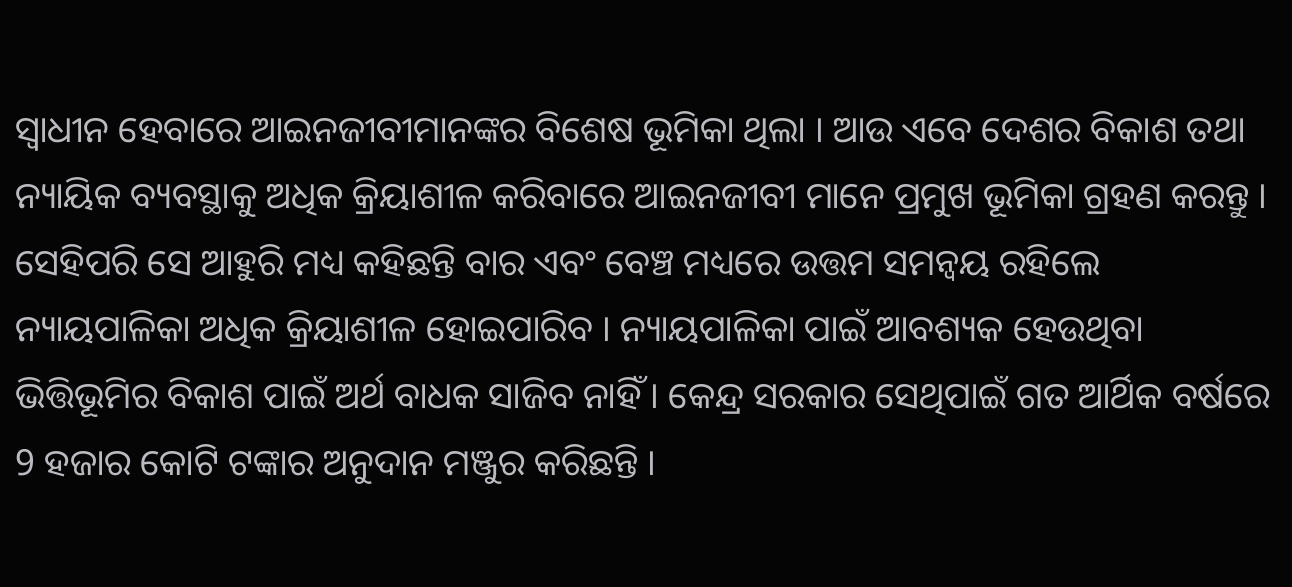ସ୍ବାଧୀନ ହେବାରେ ଆଇନଜୀବୀମାନଙ୍କର ବିଶେଷ ଭୂମିକା ଥିଲା । ଆଉ ଏବେ ଦେଶର ବିକାଶ ତଥା ନ୍ୟାୟିକ ବ୍ୟବସ୍ଥାକୁ ଅଧିକ କ୍ରିୟାଶୀଳ କରିବାରେ ଆଇନଜୀବୀ ମାନେ ପ୍ରମୁଖ ଭୂମିକା ଗ୍ରହଣ କରନ୍ତୁ । ସେହିପରି ସେ ଆହୁରି ମଧ୍ୟ କହିଛନ୍ତି ବାର ଏବଂ ବେଞ୍ଚ ମଧ୍ୟରେ ଉତ୍ତମ ସମନ୍ବୟ ରହିଲେ ନ୍ୟାୟପାଳିକା ଅଧିକ କ୍ରିୟାଶୀଳ ହୋଇପାରିବ । ନ୍ୟାୟପାଳିକା ପାଇଁ ଆବଶ୍ୟକ ହେଉଥିବା ଭିତ୍ତିଭୂମିର ବିକାଶ ପାଇଁ ଅର୍ଥ ବାଧକ ସାଜିବ ନାହିଁ । କେନ୍ଦ୍ର ସରକାର ସେଥିପାଇଁ ଗତ ଆର୍ଥିକ ବର୍ଷରେ 9 ହଜାର କୋଟି ଟଙ୍କାର ଅନୁଦାନ ମଞ୍ଜୁର କରିଛନ୍ତି ।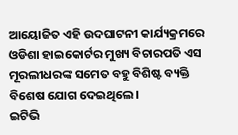ଆୟୋଜିତ ଏହି ଉଦଘାଟନୀ କାର୍ଯ୍ୟକ୍ରମରେ ଓଡିଶା ହାଇକୋର୍ଟର ମୁଖ୍ୟ ବିଚାରପତି ଏସ ମୂରଲୀଧରଙ୍କ ସମେତ ବହୁ ବିଶିଷ୍ଟ ବ୍ୟକ୍ତି ବିଶେଷ ଯୋଗ ଦେଇଥିଲେ ।
ଇଟିଭି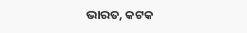ଭାରତ, କଟକ